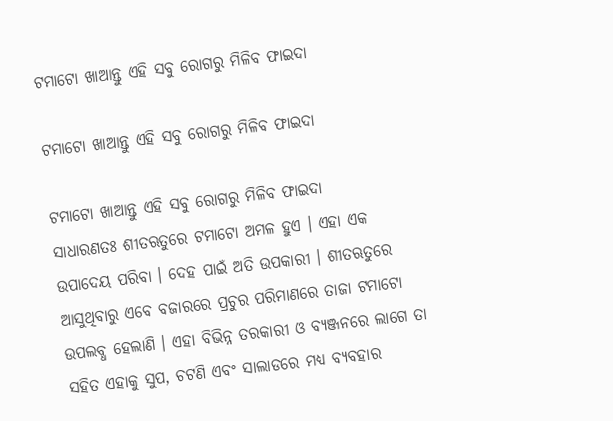ଟମାଟୋ ଖାଆନ୍ତୁ ଏହି ସବୁ ରୋଗରୁ ମିଳିବ ଫାଇଦା

ଟମାଟୋ ଖାଆନ୍ତୁ ଏହି ସବୁ ରୋଗରୁ ମିଳିବ ଫାଇଦା

ଟମାଟୋ ଖାଆନ୍ତୁ ଏହି ସବୁ ରୋଗରୁ ମିଳିବ ଫାଇଦା
ସାଧାରଣତଃ ଶୀତଋତୁରେ ଟମାଟୋ ଅମଳ ହୁଏ । ଏହା ଏକ ଉପାଦେୟ ପରିବା । ଦେହ ପାଇଁ ଅତି ଉପକାରୀ । ଶୀତଋତୁରେ ଆସୁଥିବାରୁ ଏବେ ବଜାରରେ ପ୍ରଚୁର ପରିମାଣରେ ତାଜା ଟମାଟୋ ଉପଲବ୍ଧ ହେଲାଣି । ଏହା ବିଭିନ୍ନ ତରକାରୀ ଓ ବ୍ୟଞ୍ଜନରେ ଲାଗେ ତା ସହିତ ଏହାକୁ ସୁପ, ଚଟଣି ଏବଂ ସାଲାଡରେ ମଧ୍ୟ ବ୍ୟବହାର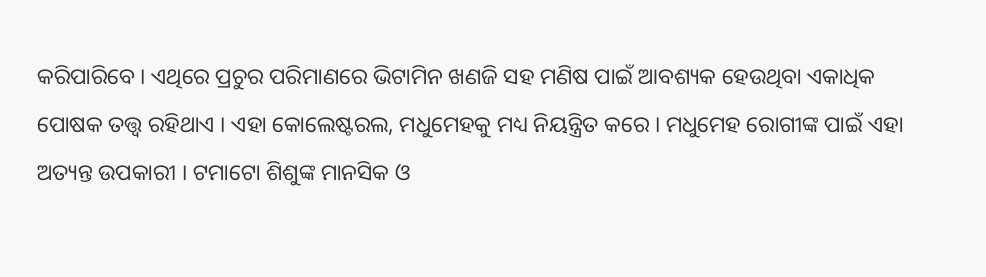କରିପାରିବେ । ଏଥିରେ ପ୍ରଚୁର ପରିମାଣରେ ଭିଟାମିନ ଖଣଜି ସହ ମଣିଷ ପାଇଁ ଆବଶ୍ୟକ ହେଉଥିବା ଏକାଧିକ ପୋଷକ ତତ୍ତ୍ୱ ରହିଥାଏ । ଏହା କୋଲେଷ୍ଟରଲ, ମଧୁମେହକୁ ମଧ୍ୟ ନିୟନ୍ତ୍ରିତ କରେ । ମଧୁମେହ ରୋଗୀଙ୍କ ପାଇଁ ଏହା ଅତ୍ୟନ୍ତ ଉପକାରୀ । ଟମାଟୋ ଶିଶୁଙ୍କ ମାନସିକ ଓ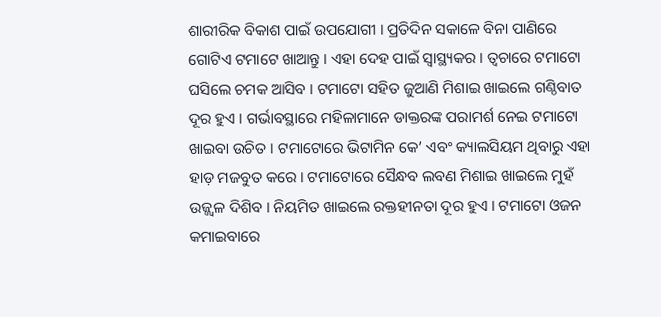ଶାରୀରିକ ବିକାଶ ପାଇଁ ଉପଯୋଗୀ । ପ୍ରତିଦିନ ସକାଳେ ବିନା ପାଣିରେ ଗୋଟିଏ ଟମାଟେ ଖାଆନ୍ତୁ । ଏହା ଦେହ ପାଇଁ ସ୍ୱାସ୍ଥ୍ୟକର । ତ୍ୱଚାରେ ଟମାଟୋ ଘସିଲେ ଚମକ ଆସିବ । ଟମାଟୋ ସହିତ ଜୁଆଣି ମିଶାଇ ଖାଇଲେ ଗଣ୍ଠିବାତ ଦୂର ହୁଏ । ଗର୍ଭାବସ୍ଥାରେ ମହିଳାମାନେ ଡାକ୍ତରଙ୍କ ପରାମର୍ଶ ନେଇ ଟମାଟୋ ଖାଇବା ଉଚିତ । ଟମାଟୋରେ ଭିଟାମିନ କେ’ ଏବଂ କ୍ୟାଲସିୟମ ଥିବାରୁ ଏହା ହାଡ଼ ମଜବୁତ କରେ । ଟମାଟୋରେ ସୈନ୍ଧବ ଲବଣ ମିଶାଇ ଖାଇଲେ ମୁହଁ ଉଜ୍ଜ୍ୱଳ ଦିଶିବ । ନିୟମିତ ଖାଇଲେ ରକ୍ତହୀନତା ଦୂର ହୁଏ । ଟମାଟୋ ଓଜନ କମାଇବାରେ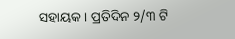ସହାୟକ । ପ୍ରତିଦିନ ୨/୩ ଟି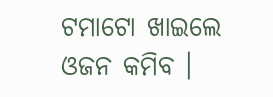ଟମାଟୋ ଖାଇଲେ ଓଜନ କମିବ ।